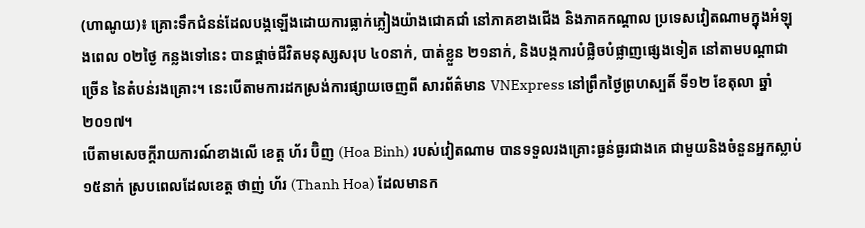(ហាណូយ)៖ គ្រោះទឹកជំនន់ដែលបង្កឡើងដោយការធ្លាក់ភ្លៀងយ៉ាងជោគជាំ នៅភាគខាងជើង និងភាគកណ្តាល ប្រទេសវៀតណាមក្នុងអំឡុងពេល ០២ថ្ងៃ កន្លងទៅនេះ បានផ្តាច់ជីវិតមនុស្សសរុប ៤០នាក់, បាត់ខ្លួន ២១នាក់, និងបង្កការបំផ្លិចបំផ្លាញផ្សេងទៀត នៅតាមបណ្តាជាច្រើន នៃតំបន់រងគ្រោះ។ នេះបើតាមការដកស្រង់ការផ្សាយចេញពី សារព័ត៌មាន VNExpress នៅព្រឹកថ្ងៃព្រហស្បតិ៍ ទី១២ ខែតុលា ឆ្នាំ២០១៧។
បើតាមសេចក្តីរាយការណ៍ខាងលើ ខេត្ត ហ័រ ប៊ិញ (Hoa Binh) របស់វៀតណាម បានទទួលរងគ្រោះធ្ងន់ធ្ងរជាងគេ ជាមួយនិងចំនួនអ្នកស្លាប់ ១៥នាក់ ស្របពេលដែលខេត្ត ថាញ់ ហ័រ (Thanh Hoa) ដែលមានក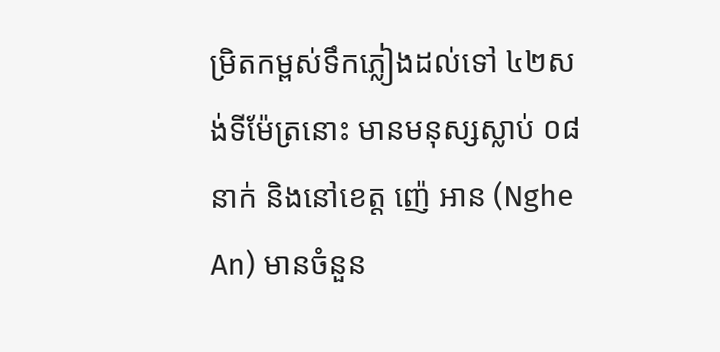ម្រិតកម្ពស់ទឹកភ្លៀងដល់ទៅ ៤២សង់ទីម៉ែត្រនោះ មានមនុស្សស្លាប់ ០៨នាក់ និងនៅខេត្ត ញ៉េ អាន (Nghe An) មានចំនួន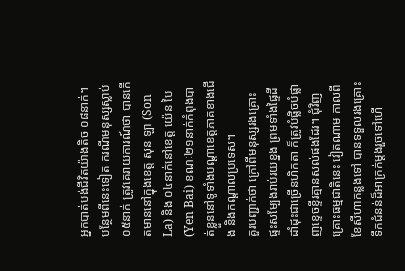អ្នកបាត់បង់ជីវិតយ៉ាងតិច ០៨នាក់។ បន្ថែមពីនេះទៀត ករណីមនុស្សស្លាប់ ០៥នាក់ ត្រូវគេរាយការណ៍ថា បានកើតមាននៅក្នុងខេត្ត សុន ឡា (Son La) និង ០៤នាក់នៅខេត្ត យ៉េន បៃ (Yen Bai) ខណៈ២១នាក់កំពុងបាត់ខ្លួននៅទូទាំងបណ្តាខេត្តភាគខាងជើង និងកណ្តាលប្រទេស។
គួរបញ្ជាក់ថា ក្រៅពីមនុស្សរងគ្រោះ ផ្ទះសម្បែងរាប់រយខ្នង ព្រមទាំងផ្ទៃដីដាំដុះជាច្រើនហិកតា ក៏ត្រូវបំផ្លិចបំផ្លាញខ្ទេចខ្ទីរគ្មានសល់ផងដែរ។ ជុំវិញគ្រោះធម្មជាតិនេះ វៀតណាម កាលពីខែសីហាកន្លងទៅ បានទទួលរងគ្រោះទឹកជំនន់ដ៏អាក្រក់ម្តងរួចទៅហើ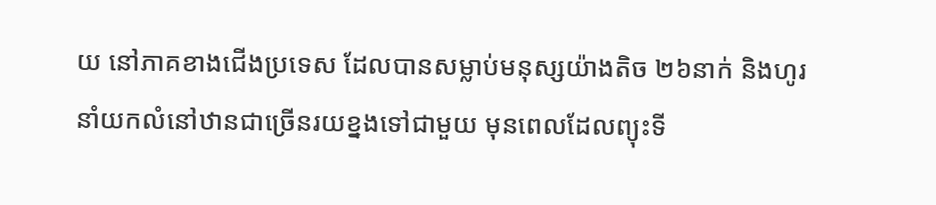យ នៅភាគខាងជើងប្រទេស ដែលបានសម្លាប់មនុស្សយ៉ាងតិច ២៦នាក់ និងហូរនាំយកលំនៅឋានជាច្រើនរយខ្នងទៅជាមួយ មុនពេលដែលព្យុះទី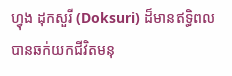ហ្វុង ដុកសួរី (Doksuri) ដ៏មានឥទ្ធិពល បានឆក់យកជីវិតមនុ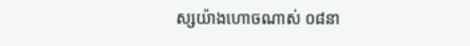ស្សយ៉ាងហោចណាស់ ០៨នា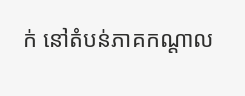ក់ នៅតំបន់ភាគកណ្តាល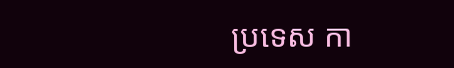ប្រទេស កា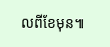លពីខែមុន៕